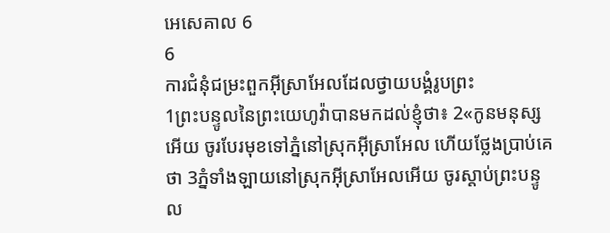អេសេគាល 6
6
ការជំនុំជម្រះពួកអ៊ីស្រាអែលដែលថ្វាយបង្គំរូបព្រះ
1ព្រះបន្ទូលនៃព្រះយេហូវ៉ាបានមកដល់ខ្ញុំថា៖ 2«កូនមនុស្សអើយ ចូរបែរមុខទៅភ្នំនៅស្រុកអ៊ីស្រាអែល ហើយថ្លែងប្រាប់គេថា 3ភ្នំទាំងឡាយនៅស្រុកអ៊ីស្រាអែលអើយ ចូរស្តាប់ព្រះបន្ទូល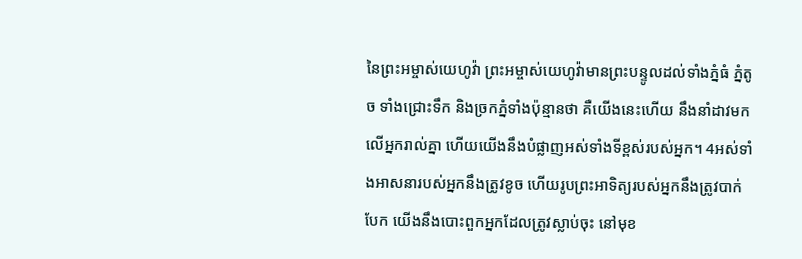នៃព្រះអម្ចាស់យេហូវ៉ា ព្រះអម្ចាស់យេហូវ៉ាមានព្រះបន្ទូលដល់ទាំងភ្នំធំ ភ្នំតូច ទាំងជ្រោះទឹក និងច្រកភ្នំទាំងប៉ុន្មានថា គឺយើងនេះហើយ នឹងនាំដាវមកលើអ្នករាល់គ្នា ហើយយើងនឹងបំផ្លាញអស់ទាំងទីខ្ពស់របស់អ្នក។ 4អស់ទាំងអាសនារបស់អ្នកនឹងត្រូវខូច ហើយរូបព្រះអាទិត្យរបស់អ្នកនឹងត្រូវបាក់បែក យើងនឹងបោះពួកអ្នកដែលត្រូវស្លាប់ចុះ នៅមុខ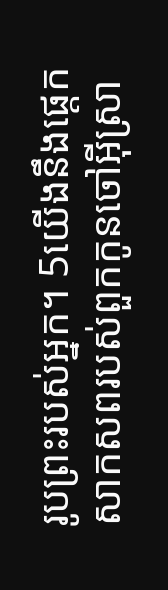រូបព្រះរបស់អ្នក។ 5យើងនឹងផ្តេកសាកសពរបស់ពួកកូនចៅអ៊ីស្រា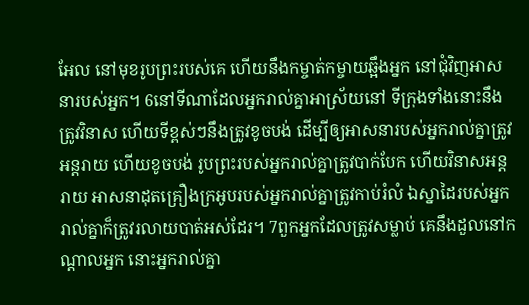អែល នៅមុខរូបព្រះរបស់គេ ហើយនឹងកម្ចាត់កម្ចាយឆ្អឹងអ្នក នៅជុំវិញអាសនារបស់អ្នក។ 6នៅទីណាដែលអ្នករាល់គ្នាអាស្រ័យនៅ ទីក្រុងទាំងនោះនឹងត្រូវវិនាស ហើយទីខ្ពស់ៗនឹងត្រូវខូចបង់ ដើម្បីឲ្យអាសនារបស់អ្នករាល់គ្នាត្រូវអន្តរាយ ហើយខូចបង់ រូបព្រះរបស់អ្នករាល់គ្នាត្រូវបាក់បែក ហើយវិនាសអន្តរាយ អាសនាដុតគ្រឿងក្រអូបរបស់អ្នករាល់គ្នាត្រូវកាប់រំលំ ឯស្នាដៃរបស់អ្នករាល់គ្នាក៏ត្រូវរលាយបាត់អស់ដែរ។ 7ពួកអ្នកដែលត្រូវសម្លាប់ គេនឹងដួលនៅកណ្ដាលអ្នក នោះអ្នករាល់គ្នា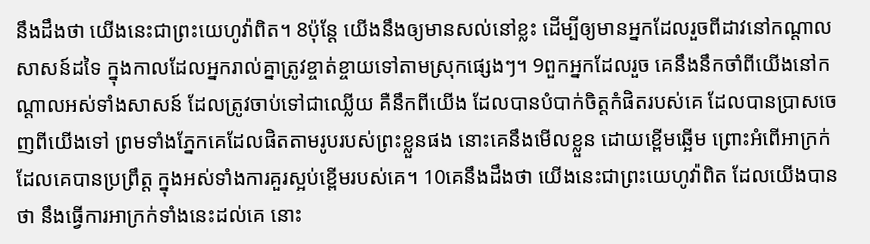នឹងដឹងថា យើងនេះជាព្រះយេហូវ៉ាពិត។ 8ប៉ុន្តែ យើងនឹងឲ្យមានសល់នៅខ្លះ ដើម្បីឲ្យមានអ្នកដែលរួចពីដាវនៅកណ្ដាលសាសន៍ដទៃ ក្នុងកាលដែលអ្នករាល់គ្នាត្រូវខ្ចាត់ខ្ចាយទៅតាមស្រុកផ្សេងៗ។ 9ពួកអ្នកដែលរួច គេនឹងនឹកចាំពីយើងនៅកណ្ដាលអស់ទាំងសាសន៍ ដែលត្រូវចាប់ទៅជាឈ្លើយ គឺនឹកពីយើង ដែលបានបំបាក់ចិត្តកំផិតរបស់គេ ដែលបានប្រាសចេញពីយើងទៅ ព្រមទាំងភ្នែកគេដែលផិតតាមរូបរបស់ព្រះខ្លួនផង នោះគេនឹងមើលខ្លួន ដោយខ្ពើមឆ្អើម ព្រោះអំពើអាក្រក់ដែលគេបានប្រព្រឹត្ត ក្នុងអស់ទាំងការគួរស្អប់ខ្ពើមរបស់គេ។ 10គេនឹងដឹងថា យើងនេះជាព្រះយេហូវ៉ាពិត ដែលយើងបានថា នឹងធ្វើការអាក្រក់ទាំងនេះដល់គេ នោះ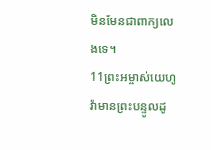មិនមែនជាពាក្យលេងទេ។
11ព្រះអម្ចាស់យេហូវ៉ាមានព្រះបន្ទូលដូ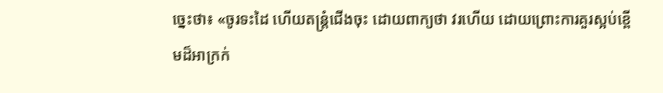ច្នេះថា៖ «ចូរទះដៃ ហើយតន្ត្រំជើងចុះ ដោយពាក្យថា វរហើយ ដោយព្រោះការគួរស្អប់ខ្ពើមដ៏អាក្រក់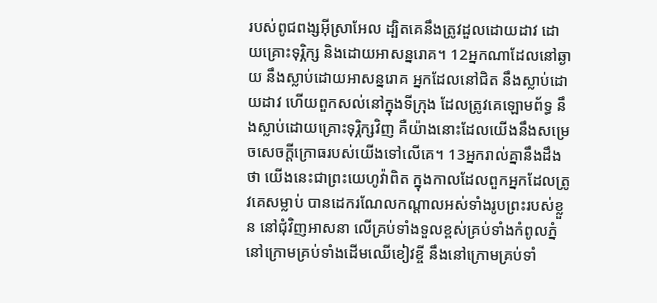របស់ពូជពង្សអ៊ីស្រាអែល ដ្បិតគេនឹងត្រូវដួលដោយដាវ ដោយគ្រោះទុរ្ភិក្ស និងដោយអាសន្នរោគ។ 12អ្នកណាដែលនៅឆ្ងាយ នឹងស្លាប់ដោយអាសន្នរោគ អ្នកដែលនៅជិត នឹងស្លាប់ដោយដាវ ហើយពួកសល់នៅក្នុងទីក្រុង ដែលត្រូវគេឡោមព័ទ្ធ នឹងស្លាប់ដោយគ្រោះទុរ្ភិក្សវិញ គឺយ៉ាងនោះដែលយើងនឹងសម្រេចសេចក្ដីក្រោធរបស់យើងទៅលើគេ។ 13អ្នករាល់គ្នានឹងដឹងថា យើងនេះជាព្រះយេហូវ៉ាពិត ក្នុងកាលដែលពួកអ្នកដែលត្រូវគេសម្លាប់ បានដេករណែលកណ្ដាលអស់ទាំងរូបព្រះរបស់ខ្លួន នៅជុំវិញអាសនា លើគ្រប់ទាំងទួលខ្ពស់គ្រប់ទាំងកំពូលភ្នំ នៅក្រោមគ្រប់ទាំងដើមឈើខៀវខ្ចី នឹងនៅក្រោមគ្រប់ទាំ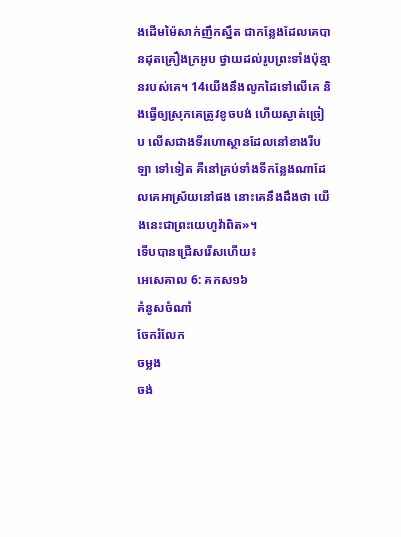ងដើមម៉ៃសាក់ញឹកស្នឹត ជាកន្លែងដែលគេបានដុតគ្រឿងក្រអូប ថ្វាយដល់រូបព្រះទាំងប៉ុន្មានរបស់គេ។ 14យើងនឹងលូកដៃទៅលើគេ និងធ្វើឲ្យស្រុកគេត្រូវខូចបង់ ហើយស្ងាត់ច្រៀប លើសជាងទីរហោស្ថានដែលនៅខាងរីបឡា ទៅទៀត គឺនៅគ្រប់ទាំងទីកន្លែងណាដែលគេអាស្រ័យនៅផង នោះគេនឹងដឹងថា យើងនេះជាព្រះយេហូវ៉ាពិត»។
ទើបបានជ្រើសរើសហើយ៖
អេសេគាល 6: គកស១៦
គំនូសចំណាំ
ចែករំលែក
ចម្លង
ចង់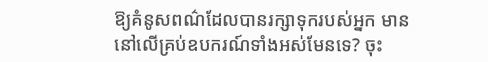ឱ្យគំនូសពណ៌ដែលបានរក្សាទុករបស់អ្នក មាននៅលើគ្រប់ឧបករណ៍ទាំងអស់មែនទេ? ចុះ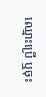ឈ្មោះប្រើ ឬចុះ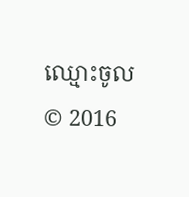ឈ្មោះចូល
© 2016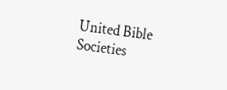United Bible Societies